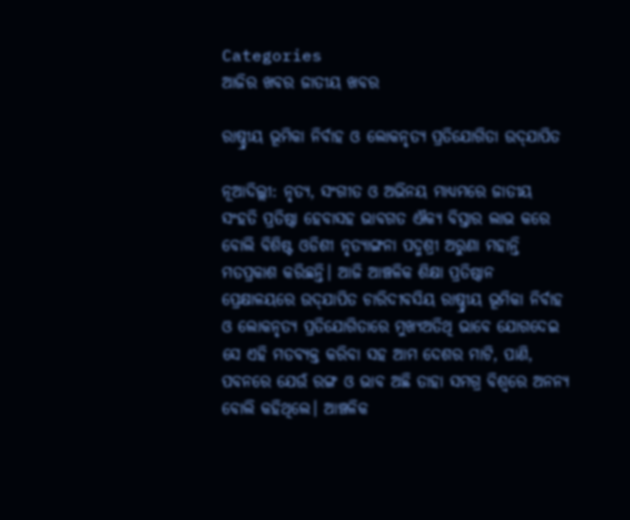Categories
ଆଜିର ଖବର ଜାତୀୟ ଖବର

ରାଷ୍ଚ୍ରୀୟ ଭୂମିକା ନିର୍ବାହ ଓ ଲୋକନୃତ୍ୟ ପ୍ରତିଯୋଗିତା ଉଦ୍‌ଯାପିତ

ନୂଆଦିଲ୍ଲୀ: ନୃତ୍ୟ, ସଂଗୀତ ଓ ଅଭିନୟ ମାଧ୍ୟମରେ ଜାତୀୟ ସଂହତି ପ୍ରତିଷ୍ଠା ହେବାସହ ଭାବଗତ ଐକ୍ୟ ବିସ୍ତାର ଲାଭ କରେ ବୋଲି ବିଶିଷ୍ଟ ଓଡିଶୀ ନୃତ୍ୟାଙ୍ଗନା ପଦ୍ମଶ୍ରୀ ଅରୁଣା ମହାନ୍ତି ମତପ୍ରକାଶ କରିଛନ୍ତି। ଆଜି ଆଞ୍ଚଳିକ ଶିକ୍ଷା ପ୍ରତିଷ୍ଠାନ ପ୍ରେକ୍ଷାଳୟରେ ଉଦ୍‌ଯାପିତ ଚାରିଦୀବସିୟ ରାଷ୍ଚ୍ରୀୟ ଭୂମିକା ନିର୍ବାହ ଓ ଲୋକନୃତ୍ୟ ପ୍ରତିଯୋଗିତାରେ ମୁଖ୍ୟଅତିଥି ଭାବେ ଯୋଗଦେଇ ସେ ଏହି ମତବ୍ୟକ୍ତ କରିବା ସହ ଆମ ଦେଶର ମାଟି, ପାଣି, ପବନରେ ଯେଉଁ ରଙ୍ଗ ଓ ଭାବ ଅଛି ତାହା ସମଗ୍ର ବିଶ୍ୱରେ ଅନନ୍ୟ ବୋଲି କହିଥିଲେ। ଆଞ୍ଚଳିକ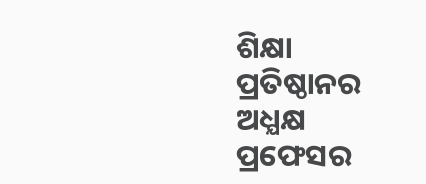ଶିକ୍ଷା ପ୍ରତିଷ୍ଠାନର ଅଧ୍ଯକ୍ଷ ପ୍ରଫେସର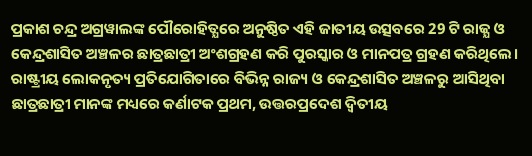ପ୍ରକାଶ ଚନ୍ଦ୍ର ଅଗ୍ରୱାଲଙ୍କ ପୌରୋହିତ୍ଯରେ ଅନୁଷ୍ଠିତ ଏହି ଜାତୀୟ ଉତ୍ସବରେ 29 ଟି ରାଜ୍ଯ ଓ କେନ୍ଦ୍ରଶାସିତ ଅଞ୍ଚଳର ଛାତ୍ରଛାତ୍ରୀ ଅଂଶଗ୍ରହଣ କରି ପୁରସ୍କାର ଓ ମାନପତ୍ର ଗ୍ରହଣ କରିଥିଲେ। ରାଷ୍ଟ୍ରୀୟ ଲୋକନୃତ୍ୟ ପ୍ରତିଯୋଗିତାରେ ବିଭିନ୍ନ ରାଜ୍ୟ ଓ କେନ୍ଦ୍ରଶାସିତ ଅଞ୍ଚଳରୁ ଆସିଥିବା ଛାତ୍ରଛାତ୍ରୀ ମାନଙ୍କ ମଧ୍ୟରେ କର୍ଣାଟକ ପ୍ରଥମ, ଉତ୍ତରପ୍ରଦେଶ ଦ୍ୱିତୀୟ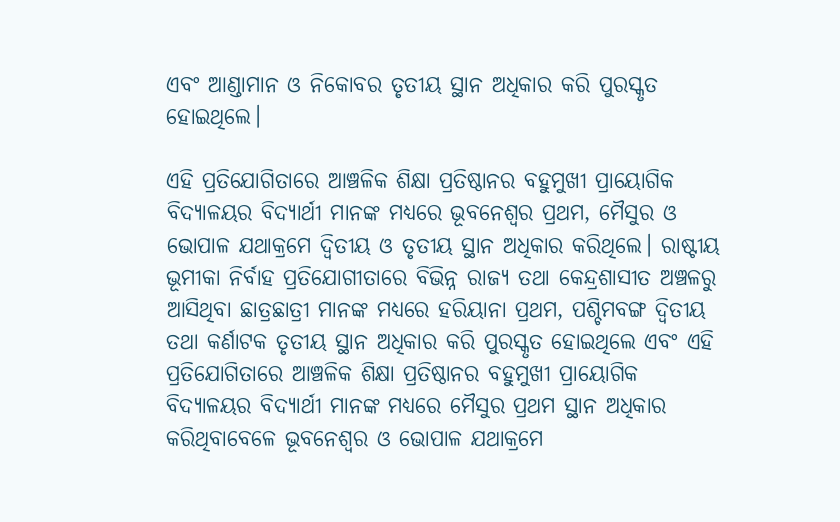ଏବଂ ଆଣ୍ଡାମାନ ଓ ନିକୋବର ତୃତୀୟ ସ୍ଥାନ ଅଧିକାର କରି ପୁରସ୍କୃତ ହୋଇଥିଲେ।

ଏହି ପ୍ରତିଯୋଗିତାରେ ଆଞ୍ଚଳିକ ଶିକ୍ଷା ପ୍ରତିଷ୍ଠାନର ବହୁମୁଖୀ ପ୍ରାୟୋଗିକ ବିଦ୍ୟାଳୟର ବିଦ୍ୟାର୍ଥୀ ମାନଙ୍କ ମଧ୍ୟରେ ଭୂବନେଶ୍ବର ପ୍ରଥମ, ମୈସୁର ଓ ଭୋପାଳ ଯଥାକ୍ରମେ ଦ୍ବିତୀୟ ଓ ତୃତୀୟ ସ୍ଥାନ ଅଧିକାର କରିଥିଲେ। ରାଷ୍ଟୀୟ ଭୂମୀକା ନିର୍ବାହ ପ୍ରତିଯୋଗୀତାରେ ବିଭିନ୍ନ ରାଜ୍ୟ ତଥା କେନ୍ଦ୍ରଶାସୀତ ଅଞ୍ଚଳରୁ ଆସିଥିବା ଛାତ୍ରଛାତ୍ରୀ ମାନଙ୍କ ମଧ୍ୟରେ ହରିୟାନା ପ୍ରଥମ, ପଶ୍ଚିମବଙ୍ଗ ଦ୍ୱିତୀୟ ତଥା କର୍ଣାଟକ ତୃତୀୟ ସ୍ଥାନ ଅଧିକାର କରି ପୁରସ୍କୃତ ହୋଇଥିଲେ ଏବଂ ଏହି ପ୍ରତିଯୋଗିତାରେ ଆଞ୍ଚଳିକ ଶିକ୍ଷା ପ୍ରତିଷ୍ଠାନର ବହୁମୁଖୀ ପ୍ରାୟୋଗିକ ବିଦ୍ୟାଳୟର ବିଦ୍ୟାର୍ଥୀ ମାନଙ୍କ ମଧ୍ୟରେ ମୈସୁର ପ୍ରଥମ ସ୍ଥାନ ଅଧିକାର କରିଥିବାବେଳେ ଭୂବନେଶ୍ବର ଓ ଭୋପାଳ ଯଥାକ୍ରମେ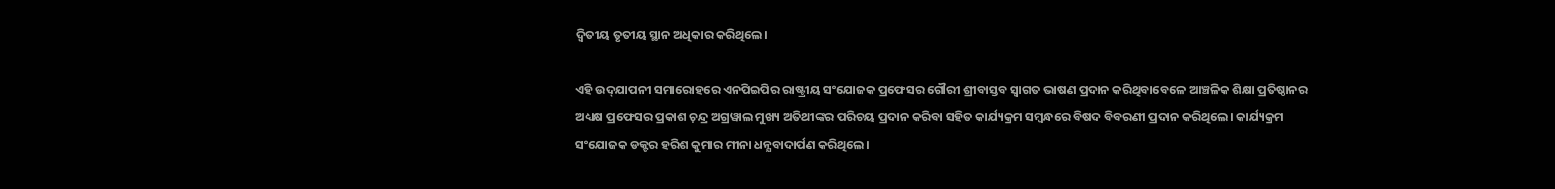ଦ୍ବିତୀୟ ତୃତୀୟ ସ୍ଥାନ ଅଧିକାର କରିଥିଲେ।

ଏହି ଉଦ୍‌ଯାପନୀ ସମାରୋହରେ ଏନପିଇପିର ରାଷ୍ଟ୍ରୀୟ ସଂଯୋଜକ ପ୍ରଫେସର ଗୌରୀ ଶ୍ରୀବାସ୍ତବ ସ୍ବାଗତ ଭାଷଣ ପ୍ରଦାନ କରିଥିବାବେଳେ ଆଞ୍ଚଳିକ ଶିକ୍ଷା ପ୍ରତିଷ୍ଠାନର ଅଧ୍ୟକ୍ଷ ପ୍ରଫେସର ପ୍ରକାଶ ଚ଼ନ୍ଦ୍ର ଅଗ୍ରୱାଲ ମୁଖ୍ୟ ଅତିଥୀଙ୍କର ପରିଚୟ ପ୍ରଦାନ କରିବା ସହିତ କାର୍ଯ୍ୟକ୍ରମ ସମ୍ୱନ୍ଧରେ ବିଷଦ ବିବରଣୀ ପ୍ରଦାନ କରିଥିଲେ। କାର୍ଯ୍ୟକ୍ରମ ସଂଯୋଜକ ଡକ୍ଟର ହରିଶ କୁମାର ମୀନା ଧନ୍ଯବାଦାର୍ପଣ କରିଥିଲେ।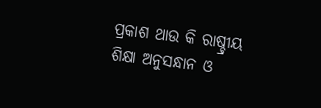ପ୍ରକାଶ ଥାଉ କି ରାଷ୍ଚ୍ରୀୟ ଶିକ୍ଷା ଅନୁସନ୍ଧାନ ଓ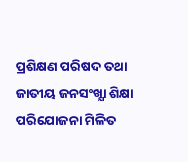ପ୍ରଶିକ୍ଷଣ ପରିଷଦ ତଥା ଜାତୀୟ ଜନସଂଖ୍ଯା ଶିକ୍ଷା ପରିଯୋଜନା ମିଳିତ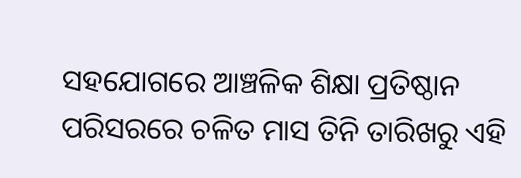ସହଯୋଗରେ ଆଞ୍ଚଳିକ ଶିକ୍ଷା ପ୍ରତିଷ୍ଠାନ ପରିସରରେ ଚଳିତ ମାସ ତିନି ତାରିଖରୁ ଏହି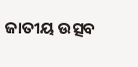ଜାତୀୟ ଉତ୍ସବ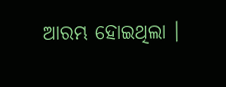ଆରମ୍ଭ ହୋଇଥିଲା ।